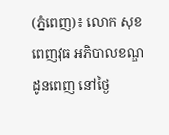(ភ្នំពេញ)៖ លោក សុខ ពេញវុធ អភិបាលខណ្ឌដូនពេញ នៅថ្ងៃ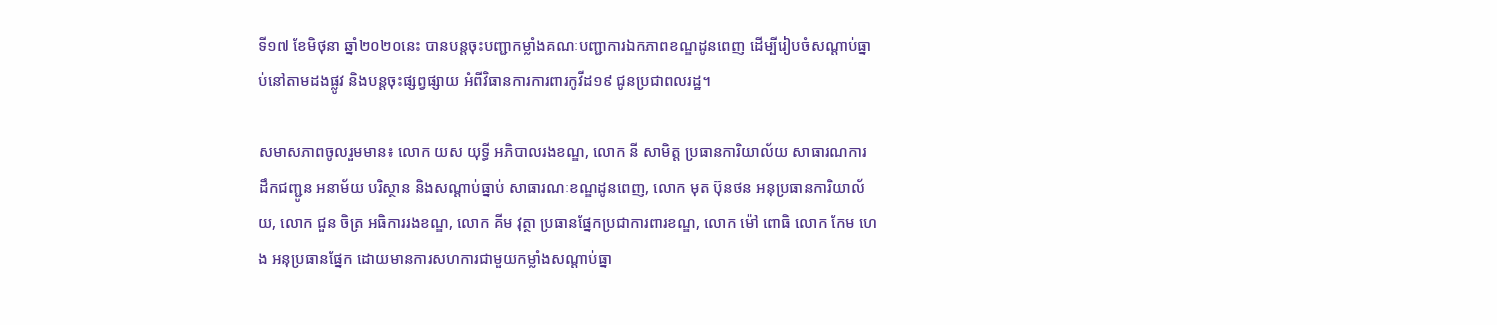ទី១៧ ខែមិថុនា ឆ្នាំ២០២០នេះ បានបន្ដចុះបញ្ជាកម្លាំងគណៈបញ្ជាការឯកភាពខណ្ឌដូនពេញ ដើម្បីរៀបចំសណ្ដាប់ធ្នាប់នៅតាមដងផ្លូវ និងបន្ដចុះផ្សព្វផ្សាយ អំពីវិធានការការពារកូវីដ១៩ ជូនប្រជាពលរដ្ឋ។

សមាសភាពចូលរួមមាន៖ លោក យស យុទ្ធី អភិបាលរងខណ្ឌ, លោក នី សាមិត្ត ប្រធានការិយាល័យ សាធារណការ ដឹកជញ្ជូន អនាម័យ បរិស្ថាន និងសណ្ដាប់ធ្នាប់ សាធារណៈខណ្ឌដូនពេញ, លោក មុត ប៊ុនថន អនុប្រធានការិយាល័យ, លោក ជួន ចិត្រ អធិការរងខណ្ឌ, លោក គីម វុត្ថា ប្រធានផ្នែកប្រជាការពារខណ្ឌ, លោក ម៉ៅ ពោធិ លោក កែម ហេង អនុប្រធានផ្នែក ដោយមានការសហការជាមួយកម្លាំងសណ្តាប់ធ្នា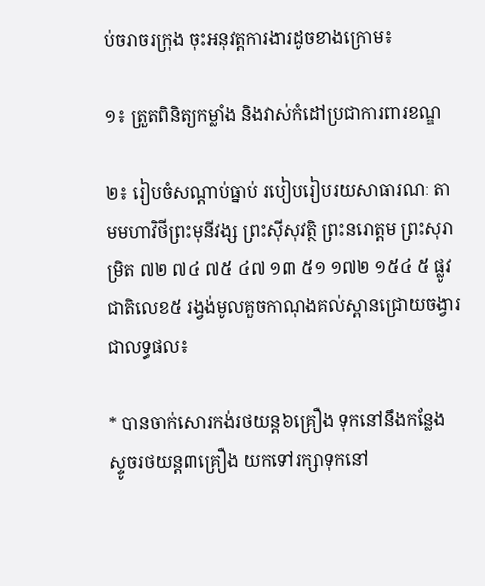ប់ចរាចរក្រុង ចុះអនុវត្តការងារដូចខាងក្រោម៖

១៖ ត្រួតពិនិត្យកម្លាំង និងវាស់កំដៅប្រជាការពារខណ្ឌ

២៖ រៀបចំសណ្ដាប់ធ្នាប់ របៀបរៀបរយសាធារណៈ តាមមហាវិថីព្រះមុនីវង្ស ព្រះស៊ីសុវត្ថិ ព្រះនរោត្តម ព្រះសុរាម្រិត ៧២ ៧៤ ៧៥ ៤៧ ១៣ ៥១ ១៧២ ១៥៤ ៥ ផ្លូវជាតិលេខ៥ រង្វង់មូលគួចកាណុងគល់ស្ពានជ្រោយចង្វារ ជាលទ្ធផល៖

* បានចាក់សោរកង់រថយន្ត៦គ្រឿង ទុកនៅនឹងកន្លែង ស្ទូចរថយន្ត៣គ្រឿង យកទៅរក្សាទុកនៅ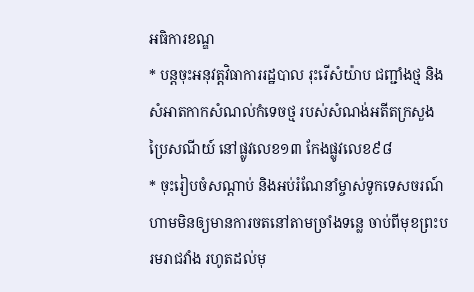អធិការខណ្ឌ
* បន្តចុះអនុវត្តវិធាការរដ្ឋបាល រុះរើសំយ៉ាប ជញ្ជាំងថ្ម និងសំអាតកាកសំណល់កំទេចថ្ម របស់សំណង់អតីតក្រសួងប្រៃសណីយ៍ នៅផ្លូវលេខ១៣ កែងផ្លូវលេខ៩៨
* ចុះរៀបចំសណ្តាប់ និងអប់រំណែនាំម្ចាស់ទូកទេសចរណ៍ ហាមមិនឲ្យមានការចតនៅតាមច្រាំងទន្លេ ចាប់ពីមុខព្រះបរមរាជវាំង រហូតដល់មុ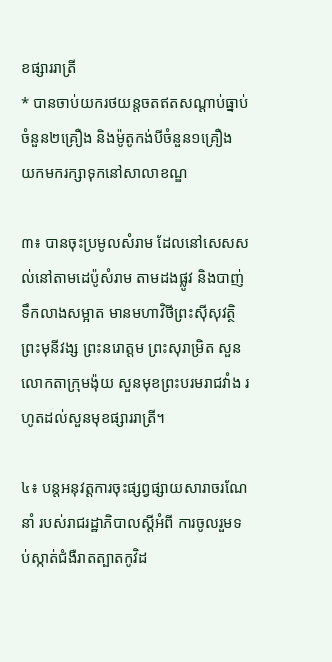ខផ្សាររាត្រី
* បានចាប់យករថយន្តចតឥតសណ្តាប់ធ្នាប់ចំនួន២គ្រឿង និងម៉ូតូកង់បីចំនួន១គ្រឿង យកមករក្សាទុកនៅសាលាខណ្ឌ

៣៖ បានចុះប្រមូលសំរាម ដែលនៅសេសសល់នៅតាមដេប៉ូសំរាម តាមដងផ្លូវ និងបាញ់ទឹកលាងសម្អាត មានមហាវិថីព្រះស៊ីសុវត្ថិ ព្រះមុនីវង្ស ព្រះនរោត្តម ព្រះសុរាម្រិត សួនលោកតាក្រុមង៉ុយ សួនមុខព្រះបរមរាជវាំង រហូតដល់សួនមុខផ្សាររាត្រី។

៤៖ បន្តអនុវត្តការចុះផ្សព្វផ្សាយសារាចរណែនាំ របស់រាជរដ្ឋាភិបាលស្ដីអំពី ការចូលរួមទប់ស្កាត់ជំងឺរាតត្បាតកូវិដ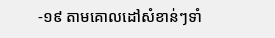-១៩ តាមគោលដៅសំខាន់ៗទាំ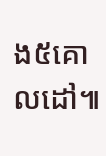ង៥គោលដៅ៕